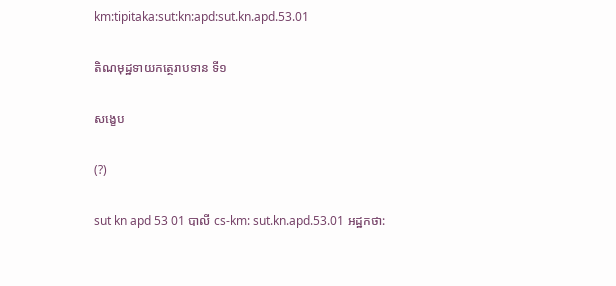km:tipitaka:sut:kn:apd:sut.kn.apd.53.01

តិណមុដ្ឋទាយកត្ថេរាបទាន ទី១

សង្ខេប

(?)

sut kn apd 53 01 បាលី cs-km: sut.kn.apd.53.01 អដ្ឋកថា: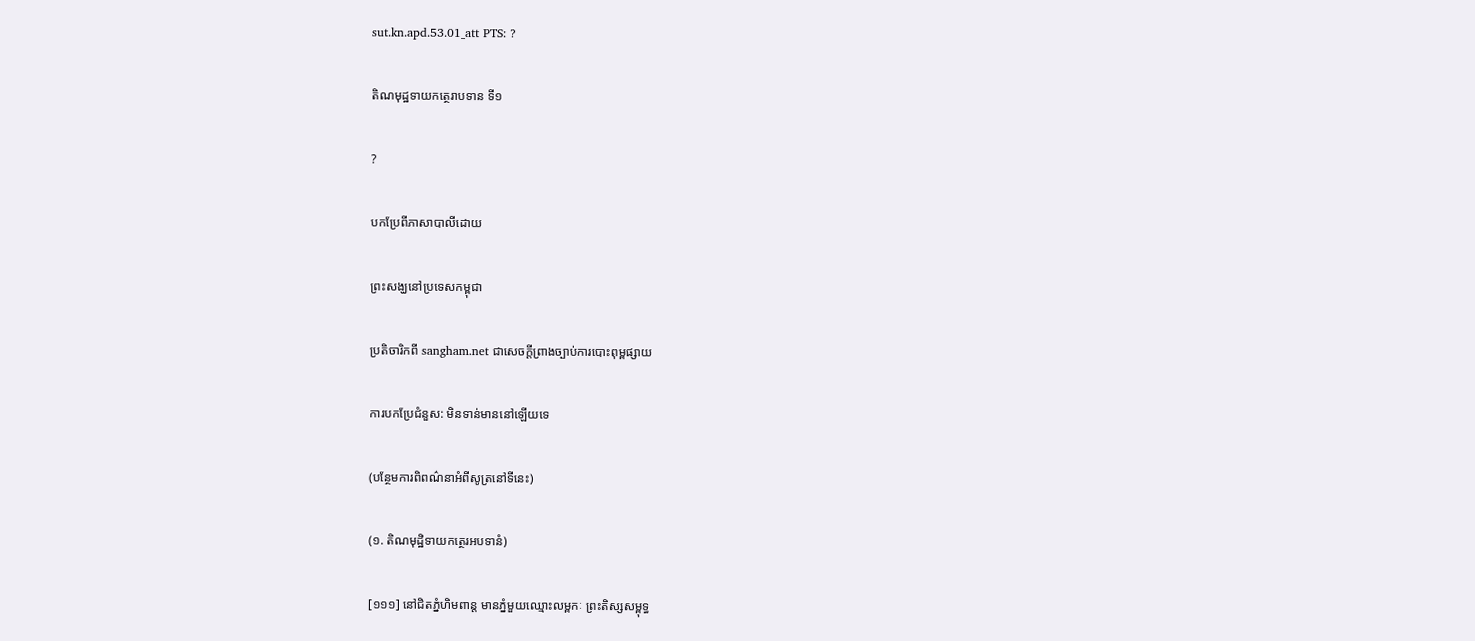sut.kn.apd.53.01_att PTS: ?

តិណមុដ្ឋទាយកត្ថេរាបទាន ទី១

?

បកប្រែពីភាសាបាលីដោយ

ព្រះសង្ឃនៅប្រទេសកម្ពុជា

ប្រតិចារិកពី sangham.net ជាសេចក្តីព្រាងច្បាប់ការបោះពុម្ពផ្សាយ

ការបកប្រែជំនួស: មិនទាន់មាននៅឡើយទេ

(បន្ថែមការពិពណ៌នាអំពីសូត្រនៅទីនេះ)

(១. តិណមុដ្ឋិទាយកត្ថេរអបទានំ)

[១១១] នៅជិតភ្នំហិមពាន្ត មានភ្នំមួយឈ្មោះលម្ពកៈ ព្រះតិស្សសម្ពុទ្ធ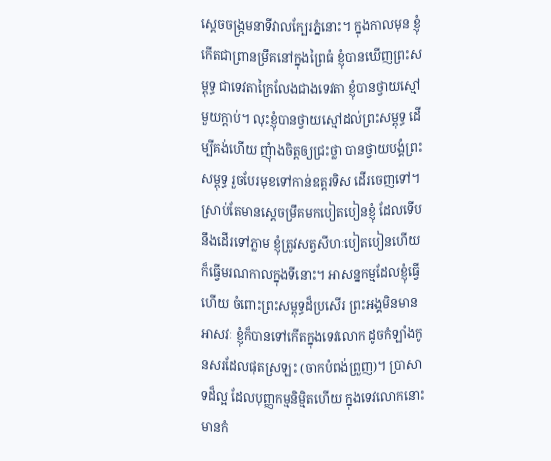ស្តេចចង្រ្កមនាទីវាលក្បែរភ្នំនោះ។ ក្នុងកាលមុន ខ្ញុំកើតជាព្រានម្រឹគនៅក្នុងព្រៃធំ ខ្ញុំបានឃើញព្រះសម្ពុទ្ធ ជាទេវតាក្រៃលែងជាងទេវតា ខ្ញុំបានថ្វាយស្មៅមួយក្តាប់។ លុះខ្ញុំបានថ្វាយស្មៅដល់ព្រះសម្ពុទ្ធ ដើម្បីគង់ហើយ ញុំាងចិត្តឲ្យជ្រះថ្លា បានថ្វាយបង្គំព្រះសម្ពុទ្ធ រួចបែរមុខទៅកាន់ឧត្តរទិស ដើរចេញទៅ។ ស្រាប់តែមានស្តេចម្រឹគមកបៀតបៀនខ្ញុំ ដែលទើបនឹងដើរទៅភ្លាម ខ្ញុំត្រូវសត្វសីហៈបៀតបៀនហើយ ក៏ធ្វើមរណកាលក្នុងទីនោះ។ អាសន្នកម្មដែលខ្ញុំធ្វើហើយ ចំពោះព្រះសម្ពុទ្ធដ៏ប្រសើរ ព្រះអង្គមិនមានអាសវៈ ខ្ញុំក៏បានទៅកើតក្នុងទេវលោក ដូចកំឡាំងកូនសរដែលផុតស្រឡះ (ចាកបំពង់ព្រួញ)។ ប្រាសាទដ៏ល្អ ដែលបុញ្ញកម្មនិម្មិតហើយ ក្នុងទេវលោកនោះ មានកំ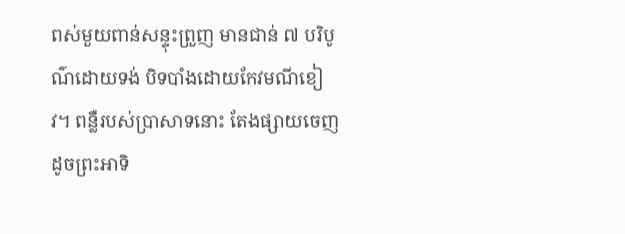ពស់មួយពាន់សន្ទុះព្រួញ មានជាន់ ៧ បរិបូណ៌ដោយទង់ បិទបាំងដោយកែវមណីខៀវ។ ពន្លឺរបស់ប្រាសាទនោះ តែងផ្សាយចេញ ដូចព្រះអាទិ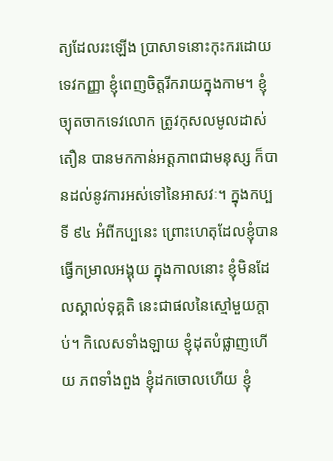ត្យដែលរះឡើង ប្រាសាទនោះកុះករដោយទេវកញ្ញា ខ្ញុំពេញចិត្តរីករាយក្នុងកាម។ ខ្ញុំច្យុតចាកទេវលោក ត្រូវកុសលមូលដាស់តឿន បានមកកាន់អត្តភាពជាមនុស្ស ក៏បានដល់នូវការអស់ទៅនៃអាសវៈ។ ក្នុងកប្បទី ៩៤ អំពីកប្បនេះ ព្រោះហេតុដែលខ្ញុំបានធ្វើកម្រាលអង្គុយ ក្នុងកាលនោះ ខ្ញុំមិនដែលស្គាល់ទុគ្គតិ នេះជាផលនៃស្មៅមួយក្តាប់។ កិលេសទាំងឡាយ ខ្ញុំដុតបំផ្លាញហើយ ភពទាំងពួង ខ្ញុំដកចោលហើយ ខ្ញុំ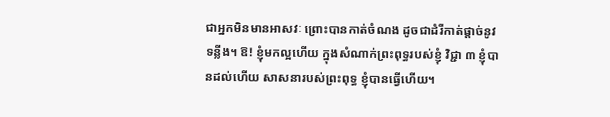ជាអ្នកមិនមានអាសវៈ ព្រោះបានកាត់ចំណង ដូចជាដំរីកាត់ផ្តាច់នូវទន្លីង។ ឱ! ខ្ញុំមកល្អហើយ ក្នុងសំណាក់ព្រះពុទ្ធរបស់ខ្ញុំ វិជ្ជា ៣ ខ្ញុំបានដល់ហើយ សាសនារបស់ព្រះពុទ្ធ ខ្ញុំបានធ្វើហើយ។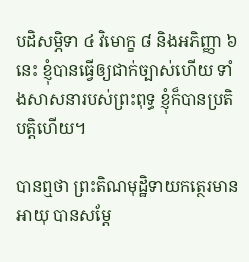បដិសម្ភិទា ៤ វិមោក្ខ ៨ និងអភិញ្ញា ៦ នេះ ខ្ញុំបានធ្វើឲ្យជាក់ច្បាស់ហើយ ទាំងសាសនារបស់ព្រះពុទ្ធ ខ្ញុំក៏បានប្រតិបត្តិហើយ។

បានឮថា ព្រះតិណមុដ្ឋិទាយកត្ថេរមានអាយុ បានសម្តែ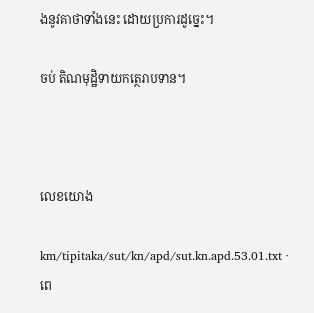ងនូវគាថាទាំងនេះ ដោយប្រការដូច្នេះ។

ចប់ តិណមុដ្ឋិទាយកត្ថេរាបទាន។



លេខយោង

km/tipitaka/sut/kn/apd/sut.kn.apd.53.01.txt · ពេ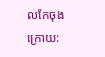លកែចុងក្រោយ: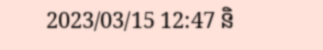2023/03/15 12:47 និ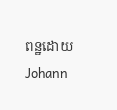ពន្ឋដោយ Johann